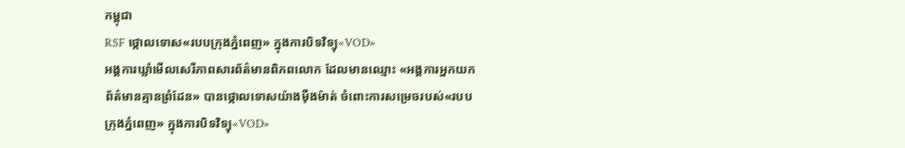កម្ពុជា
RSF ថ្កោលទោស«របបក្រុងភ្នំពេញ» ក្នុងការបិទវិទ្យុ«VOD»
អង្គការឃ្លាំមើលសេរីភាពសារព័ត៌មានពិភពលោក ដែលមានឈ្មោះ «អង្គការអ្នកយកព័ត៌មានគ្មានព្រំដែន» បានថ្កោលទោសយ៉ាងម៉ឺងម៉ាត់ ចំពោះការសម្រេចរបស់«របបក្រុងភ្នំពេញ» ក្នុងការបិទវិទ្យុ«VOD»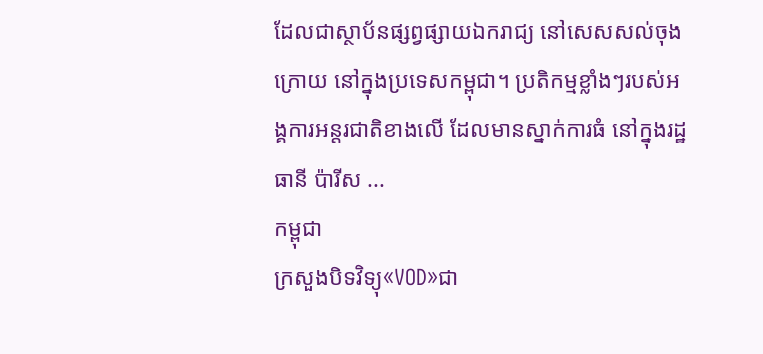ដែលជាស្ថាប័នផ្សព្វផ្សាយឯករាជ្យ នៅសេសសល់ចុងក្រោយ នៅក្នុងប្រទេសកម្ពុជា។ ប្រតិកម្មខ្លាំងៗរបស់អង្គការអន្តរជាតិខាងលើ ដែលមានស្នាក់ការធំ នៅក្នុងរដ្ឋធានី ប៉ារីស ...
កម្ពុជា
ក្រសួងបិទវិទ្យុ«VOD»ជា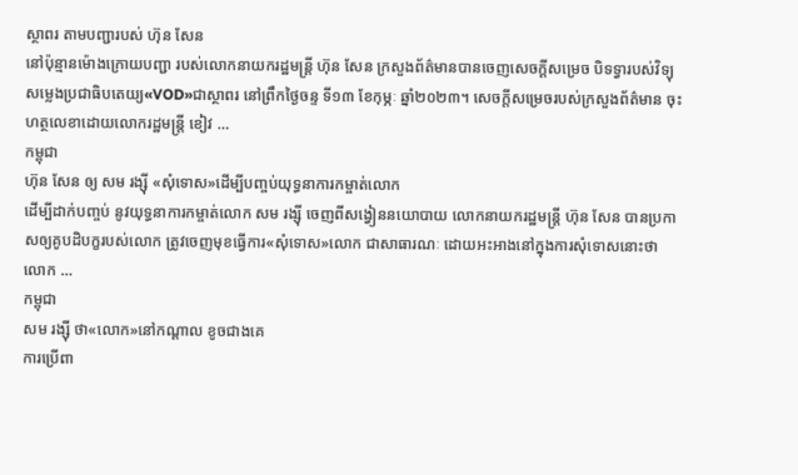ស្ថាពរ តាមបញ្ជារបស់ ហ៊ុន សែន
នៅប៉ុន្មានម៉ោងក្រោយបញ្ជា របស់លោកនាយករដ្ឋមន្ត្រី ហ៊ុន សែន ក្រសួងព័ត៌មានបានចេញសេចក្ដីសម្រេច បិទទ្វារបស់វិទ្យុសម្លេងប្រជាធិបតេយ្យ«VOD»ជាស្ថាពរ នៅព្រឹកថ្ងៃចន្ទ ទី១៣ ខែកុម្ភៈ ឆ្នាំ២០២៣។ សេចក្តីសម្រេចរបស់ក្រសួងព័ត៌មាន ចុះហត្ថលេខាដោយលោករដ្ឋមន្ត្រី ខៀវ ...
កម្ពុជា
ហ៊ុន សែន ឲ្យ សម រង្ស៊ី «សុំទោស»ដើម្បីបញ្ចប់យុទ្ធនាការកម្ចាត់លោក
ដើម្បីដាក់បញ្ចប់ នូវយុទ្ធនាការកម្ចាត់លោក សម រង្ស៊ី ចេញពីសង្វៀននយោបាយ លោកនាយករដ្ឋមន្ត្រី ហ៊ុន សែន បានប្រកាសឲ្យគូបដិបក្ខរបស់លោក ត្រូវចេញមុខធ្វើការ«សុំទោស»លោក ជាសាធារណៈ ដោយអះអាងនៅក្នុងការសុំទោសនោះថា លោក ...
កម្ពុជា
សម រង្ស៊ី ថា«លោក»នៅកណ្ដាល ខូចជាងគេ
ការប្រើពា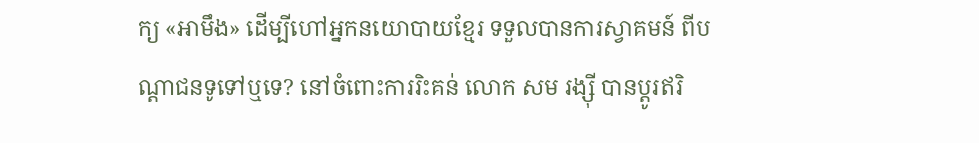ក្យ «អាមឹង» ដើម្បីហៅអ្នកនយោបាយខ្មែរ ទទួលបានការស្វាគមន៍ ពីបណ្ដាជនទូទៅឬទេ? នៅចំពោះការរិះគន់ លោក សម រង្ស៊ី បានប្ដូរឥរិ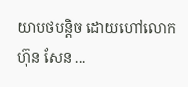យាបថបន្តិច ដោយហៅលោក ហ៊ុន សែន ...